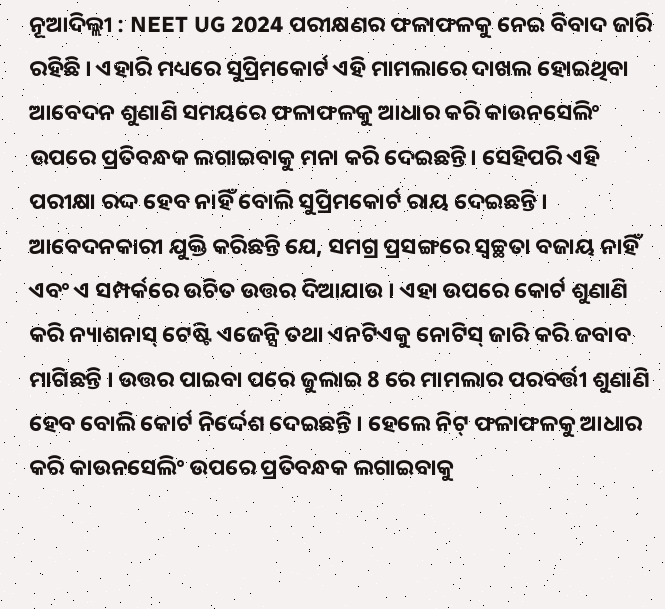ନୂଆଦିଲ୍ଲୀ : NEET UG 2024 ପରୀକ୍ଷଣର ଫଳାଫଳକୁ ନେଇ ବିବାଦ ଜାରି ରହିଛି । ଏହାରି ମଧ୍ୟରେ ସୁପ୍ରିମକୋର୍ଟ ଏହି ମାମଲାରେ ଦାଖଲ ହୋଇଥିବା ଆବେଦନ ଶୁଣାଣି ସମୟରେ ଫଳାଫଳକୁ ଆଧାର କରି କାଉନସେଲିଂ ଉପରେ ପ୍ରତିବନ୍ଧକ ଲଗାଇବାକୁ ମନା କରି ଦେଇଛନ୍ତି। ସେହିପରି ଏହି ପରୀକ୍ଷା ରଦ୍ଦ ହେବ ନାହିଁ ବୋଲି ସୁପ୍ରିମକୋର୍ଟ ରାୟ ଦେଇଛନ୍ତି ।
ଆବେଦନକାରୀ ଯୁକ୍ତି କରିଛନ୍ତି ଯେ, ସମଗ୍ର ପ୍ରସଙ୍ଗରେ ସ୍ୱଚ୍ଛତା ବଜାୟ ନାହିଁ ଏବଂ ଏ ସମ୍ପର୍କରେ ଉଚିତ ଉତ୍ତର ଦିଆଯାଉ । ଏହା ଉପରେ କୋର୍ଟ ଶୁଣାଣି କରି ନ୍ୟାଶନାସ୍ ଟେଷ୍ଟି ଏଜେନ୍ସି ତଥା ଏନଟିଏକୁ ନୋଟିସ୍ ଜାରି କରି ଜବାବ ମାଗିଛନ୍ତି । ଉତ୍ତର ପାଇବା ପରେ ଜୁଲାଇ 8 ରେ ମାମଲାର ପରବର୍ତ୍ତୀ ଶୁଣାଣି ହେବ ବୋଲି କୋର୍ଟ ନିର୍ଦ୍ଦେଶ ଦେଇଛନ୍ତି । ହେଲେ ନିଟ୍ ଫଳାଫଳକୁ ଆଧାର କରି କାଉନସେଲିଂ ଉପରେ ପ୍ରତିବନ୍ଧକ ଲଗାଇବାକୁ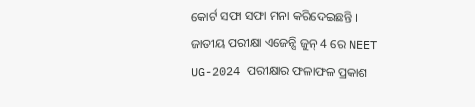କୋର୍ଟ ସଫା ସଫା ମନା କରିଦେଇଛନ୍ତି ।
ଜାତୀୟ ପରୀକ୍ଷା ଏଜେନ୍ସି ଜୁନ୍ 4 ରେ NEET UG-2024 ପରୀକ୍ଷାର ଫଳାଫଳ ପ୍ରକାଶ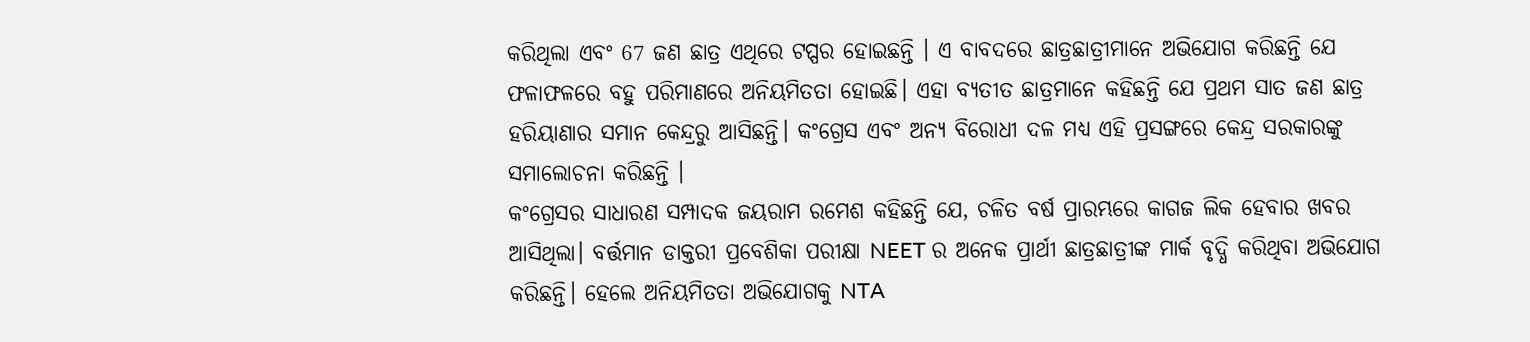କରିଥିଲା ଏବଂ 67 ଜଣ ଛାତ୍ର ଏଥିରେ ଟପ୍ପର ହୋଇଛନ୍ତି । ଏ ବାବଦରେ ଛାତ୍ରଛାତ୍ରୀମାନେ ଅଭିଯୋଗ କରିଛନ୍ତି ଯେ ଫଳାଫଳରେ ବହୁ ପରିମାଣରେ ଅନିୟମିତତା ହୋଇଛି। ଏହା ବ୍ୟତୀତ ଛାତ୍ରମାନେ କହିଛନ୍ତି ଯେ ପ୍ରଥମ ସାତ ଜଣ ଛାତ୍ର ହରିୟାଣାର ସମାନ କେନ୍ଦ୍ରରୁ ଆସିଛନ୍ତି। କଂଗ୍ରେସ ଏବଂ ଅନ୍ୟ ବିରୋଧୀ ଦଳ ମଧ୍ୟ ଏହି ପ୍ରସଙ୍ଗରେ କେନ୍ଦ୍ର ସରକାରଙ୍କୁ ସମାଲୋଚନା କରିଛନ୍ତି ।
କଂଗ୍ରେସର ସାଧାରଣ ସମ୍ପାଦକ ଜୟରାମ ରମେଶ କହିଛନ୍ତି ଯେ, ଚଳିତ ବର୍ଷ ପ୍ରାରମ୍ଭରେ କାଗଜ ଲିକ ହେବାର ଖବର ଆସିଥିଲା। ବର୍ତ୍ତମାନ ଡାକ୍ତରୀ ପ୍ରବେଶିକା ପରୀକ୍ଷା NEET ର ଅନେକ ପ୍ରାର୍ଥୀ ଛାତ୍ରଛାତ୍ରୀଙ୍କ ମାର୍କ ବୃଦ୍ଧି କରିଥିବା ଅଭିଯୋଗ କରିଛନ୍ତି। ହେଲେ ଅନିୟମିତତା ଅଭିଯୋଗକୁ NTA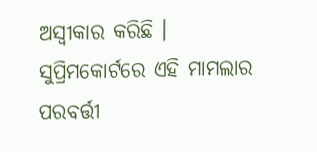ଅସ୍ୱୀକାର କରିଛି । ସୁପ୍ରିମକୋର୍ଟରେ ଏହି ମାମଲାର ପରବର୍ତ୍ତୀ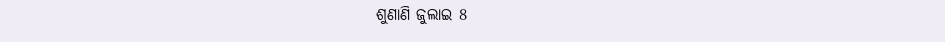ଶୁଣାଣି ଜୁଲାଇ 8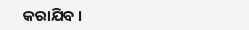କରାଯିବ ।